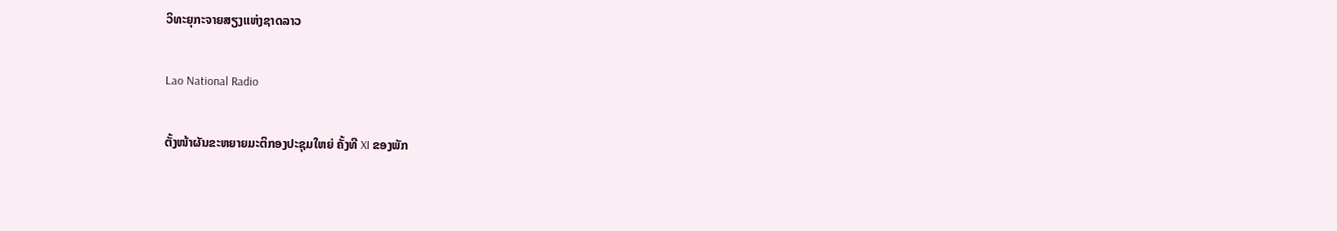ວິທະຍຸກະຈາຍສຽງແຫ່ງຊາດລາວ

Lao National Radio

ຕັ້ງໜ້າຜັນຂະຫຍາຍມະຕິກອງປະຊຸມໃຫຍ່ ຄັ້ງທີ XI ຂອງພັກ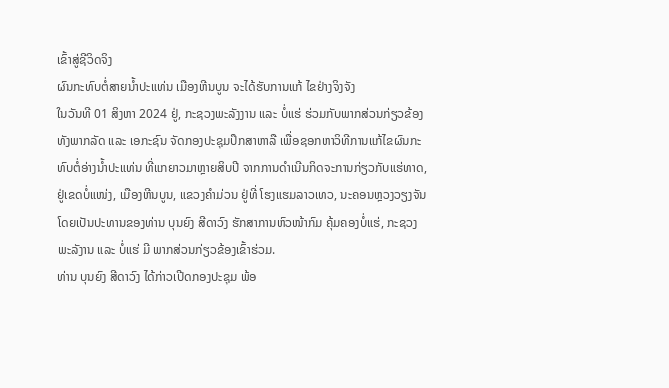ເຂົ້າສູ່ຊີວິດຈິງ
ຜົນກະທົບຕໍ່ສາຍນໍ້າປະແທ່ນ ເມືອງຫີນບູນ ຈະໄດ້ຮັບການແກ້ ໄຂຢ່າງຈິງຈັງ
ໃນວັນທີ 01 ສິງຫາ 2024 ຢູ່, ກະຊວງພະລັງງານ ແລະ ບໍ່ແຮ່ ຮ່ວມກັບພາກສ່ວນກ່ຽວຂ້ອງທັງພາກລັດ ແລະ ເອກະຊົນ ຈັດກອງປະຊຸມປຶກສາຫາລື ເພື່ອຊອກຫາວິທີການແກ້ໄຂຜົນກະ ທົບຕໍ່ອ່າງນໍ້າປະແທ່ນ ທີ່ແກຍາວມາຫຼາຍສິບປີ ຈາກການດຳເນີນກິດຈະການກ່ຽວກັບແຮ່ທາດ, ຢູ່ເຂດບໍ່ແໜ່ງ, ເມືອງຫີນບູນ, ແຂວງຄຳມ່ວນ ຢູ່ທີ່ ໂຮງແຮມລາວເທວ, ນະຄອນຫຼວງວຽງຈັນ ໂດຍເປັນປະທານຂອງທ່ານ ບຸນຍົງ ສີດາວົງ ຮັກສາການຫົວໜ້າກົມ ຄຸ້ມຄອງບໍ່ແຮ່, ກະຊວງ ພະລັງານ ແລະ ບໍ່ແຮ່ ມີ ພາກສ່ວນກ່ຽວຂ້ອງເຂົ້າຮ່ວມ.
ທ່ານ ບຸນຍົງ ສີດາວົງ ໄດ້ກ່າວເປີດກອງປະຊຸມ ພ້ອ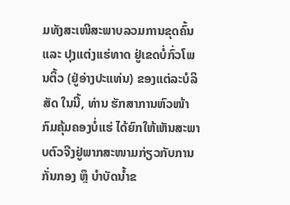ມທັງສະເໜີສະພາບລວມການຂຸດຄົ້ນ ແລະ ປຸງແຕ່ງເເຮ່ທາດ ຢູ່ເຂດບໍ່ກົ່ວໂພນຕິ້ວ (ຢູ່ອ່າງປະແທ່ນ) ຂອງແຕ່ລະບໍລິສັດ ໃນນີ້, ທ່ານ ຮັກສາການຫົວໜ້າກົມຄຸ້ມຄອງບໍ່ແຮ່ ໄດ້ຍົກໃຫ້ເຫັນສະພາບຕົວຈີງຢູ່ພາກສະໜາມກ່ຽວກັບການກັ່ນກອງ ຫຼຶ ບຳບັດນ້ຳຂ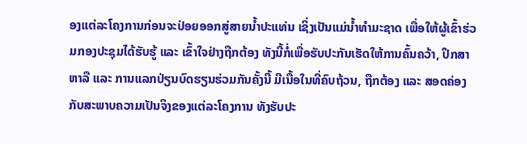ອງແຕ່ລະໂຄງການກ່ອນຈະປ່ອຍອອກສູ່ສາຍນໍ້າປະແທ່ນ ເຊິ່ງເປັນແມ່ນ້ຳທຳມະຊາດ ເພື່ອໃຫ້ຜູ້ເຂົ້າຮ່ວມກອງປະຊຸມໄດ້ຮັບຮູ້ ແລະ ເຂົ້າໃຈຢ່າງຖືກຕ້ອງ ທັງນີ້ກໍ່ເພື່ອຮັບປະກັນເຮັດໃຫ້ການຄົ້ນຄວ້າ, ປຶກສາຫາລື ແລະ ການແລກປ່ຽນບົດຮຽນຮ່ວມກັນຄັ້ງນີ້ ມີເນື້ອໃນທີ່ຄົບຖ້ວນ, ຖືກຕ້ອງ ແລະ ສອດຄ່ອງກັບສະພາບຄວາມເປັນຈິງຂອງແຕ່ລະໂຄງການ ທັງຮັບປະ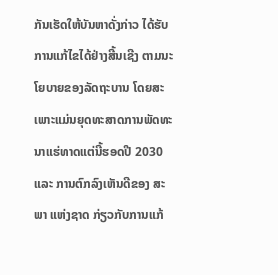ກັນເຮັດໃຫ້ບັນຫາດັ່ງກ່າວ ໄດ້ຮັບການແກ້ໄຂໄດ້ຢ່າງສີ້ນເຊີງ ຕາມນະໂຍບາຍຂອງລັດຖະບານ ໂດຍສະເພາະແມ່ນຍຸດທະສາດການພັດທະນາແຮ່ທາດແຕ່ນີ້ຮອດປີ 2030 ແລະ ການຕົກລົງເຫັນດີຂອງ ສະພາ ແຫ່ງຊາດ ກ່ຽວກັບການແກ້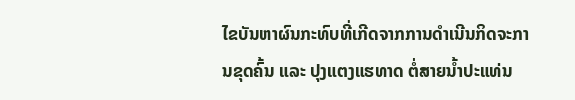ໄຂບັນຫາຜົນກະທົບທີ່ເກີດຈາກການດຳເນີນກິດຈະການຂຸດຄົ້ນ ແລະ ປຸງແຕງແຮທາດ ຕໍ່ສາຍນໍ້າປະແທ່ນ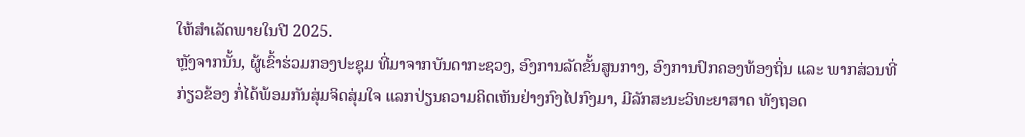ໃຫ້ສຳເລັດພາຍໃນປີ 2025.
ຫຼັງຈາກນັ້ນ, ຜູ້ເຂົ້າຮ່ວມກອງປະຊຸມ ທີ່ມາຈາກບັນດາກະຊວງ, ອົງການລັດຂັ້ນສູນກາງ, ອົງການປົກຄອງທ້ອງຖິ່ນ ແລະ ພາກສ່ວນທີ່ກ່ຽວຂ້ອງ ກໍ່ໄດ້ພ້ອມກັນສຸ່ມຈິດສຸ່ມໃຈ ແລກປ່ຽນຄວາມຄິດເຫັນຢ່າງກົງໄປກົງມາ, ມີລັກສະນະວິທະຍາສາດ ທັງຖອດ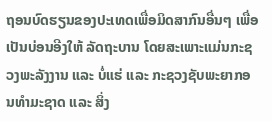ຖອນບົດຮຽນຂອງປະເທດເພື່ອມິດສາກົນອື່ນໆ ເພື່ອເປັນບ່ອນອີງໃຫ້ ລັດຖະບານ ໂດຍສະເພາະແມ່ນກະຊວງພະລັງງານ ແລະ ບໍ່ແຮ່ ແລະ ກະຊວງຊັບພະຍາກອນທຳມະຊາດ ແລະ ສິ່ງ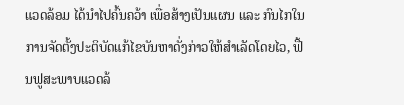ແວດລ້ອມ ໄດ້ນຳໄປຄົ້ນຄວ້າ ເພື່ອສ້າງເປັນແຜນ ແລະ ກົນໄກໃນການຈັດຕັ້ງປະຕິບັດແກ້ໄຂບັນຫາດັ່ງກ່າວໃຫ້ສຳເລັດໂດຍໄວ, ຟື້ນຟູສະພາບແວດລ້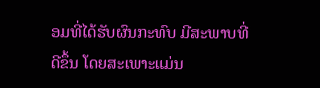ອມທີ່ໄດ້ຮັບຜົນກະທົບ ມີສະພາບທີ່ດີຂຶ້ນ ໂດຍສະເພາະແມ່ນ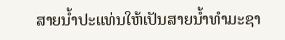ສາຍນໍ້າປະແທ່ນໃຫ້ເປັນສາຍນໍ້າທຳມະຊາ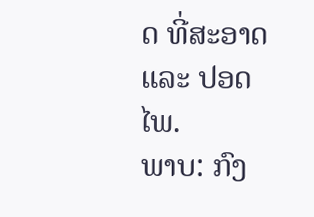ດ ທີ່ສະອາດ ແລະ ປອດໄພ.
ພາບ: ກົງ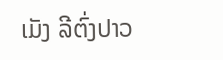ເມັງ ລີຕົ່ງປາວ